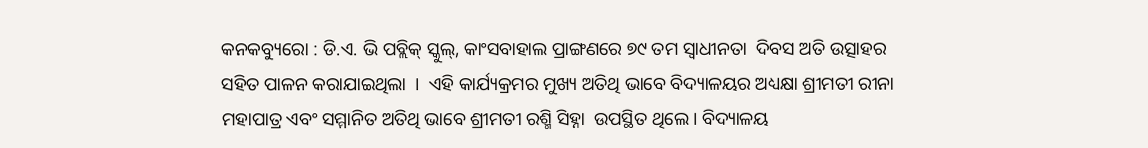କନକବ୍ୟୁରୋ : ଡି.ଏ. ଭି ପବ୍ଲିକ୍ ସ୍କୁଲ୍, କାଂସବାହାଲ ପ୍ରାଙ୍ଗଣରେ ୭୯ ତମ ସ୍ବାଧୀନତା  ଦିବସ ଅତି ଉତ୍ସାହର ସହିତ ପାଳନ କରାଯାଇଥିଲା  ।  ଏହି କାର୍ଯ୍ୟକ୍ରମର ମୁଖ୍ୟ ଅତିଥି ଭାବେ ବିଦ୍ୟାଳୟର ଅଧ୍ୟକ୍ଷା ଶ୍ରୀମତୀ ରୀନା ମହାପାତ୍ର ଏବଂ ସମ୍ମାନିତ ଅତିଥି ଭାବେ ଶ୍ରୀମତୀ ରଶ୍ମି ସିହ୍ନା  ଉପସ୍ଥିତ ଥିଲେ। ବିଦ୍ୟାଳୟ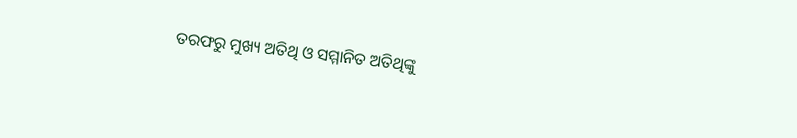ତରଫରୁ ମୁଖ୍ୟ ଅତିଥି ଓ ସମ୍ମାନିତ ଅତିଥିଙ୍କୁ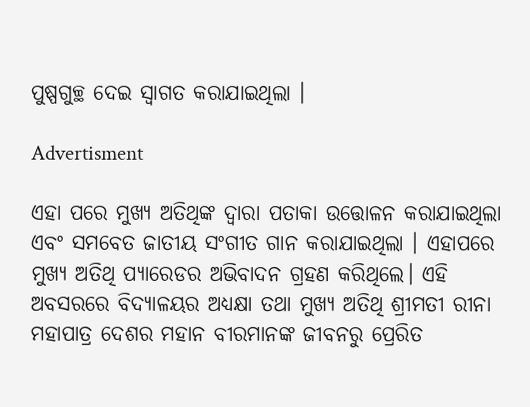ପୁଷ୍ପଗୁଚ୍ଛ ଦେଇ ସ୍ୱାଗତ କରାଯାଇଥିଲା ।

Advertisment

ଏହା ପରେ ମୁଖ୍ୟ ଅତିଥିଙ୍କ ଦ୍ୱାରା ପତାକା ଉତ୍ତୋଳନ କରାଯାଇଥିଲା ଏବଂ ସମବେତ ଜାତୀୟ ସଂଗୀତ ଗାନ କରାଯାଇଥିଲା । ଏହାପରେ ମୁଖ୍ୟ ଅତିଥି ପ୍ୟାରେଡର ଅଭିବାଦନ ଗ୍ରହଣ କରିଥିଲେ। ଏହି ଅବସରରେ ବିଦ୍ୟାଳୟର ଅଧ୍ୟକ୍ଷା ତଥା ମୁଖ୍ୟ ଅତିଥି ଶ୍ରୀମତୀ ରୀନା ମହାପାତ୍ର ଦେଶର ମହାନ ବୀରମାନଙ୍କ ଜୀବନରୁ ପ୍ରେରିତ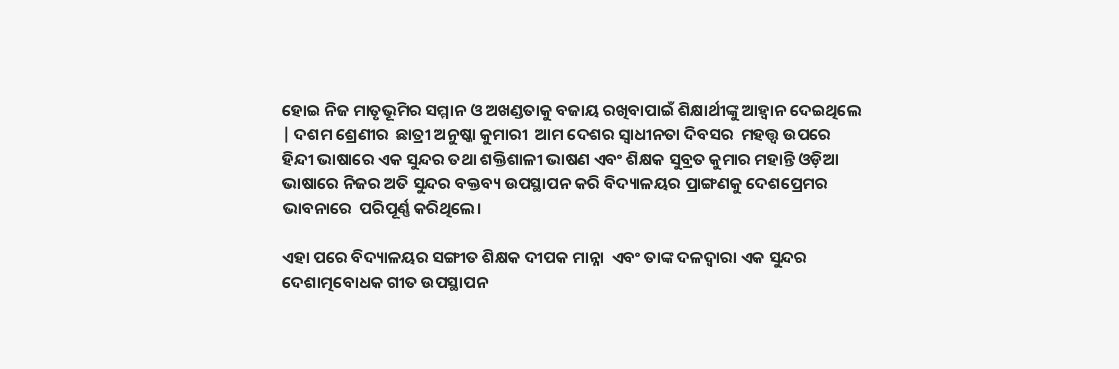ହୋଇ ନିଜ ମାତୃଭୂମିର ସମ୍ମାନ ଓ ଅଖଣ୍ଡତାକୁ ବଜାୟ ରଖିବାପାଇଁ ଶିକ୍ଷାର୍ଥୀଙ୍କୁ ଆହ୍ୱାନ ଦେଇଥିଲେ | ଦଶମ ଶ୍ରେଣୀର  ଛାତ୍ରୀ ଅନୁଷ୍କା କୁମାରୀ  ଆମ ଦେଶର ସ୍ବାଧୀନତା ଦିବସର  ମହତ୍ତ୍ୱ ଉପରେ ହିନ୍ଦୀ ଭାଷାରେ ଏକ ସୁନ୍ଦର ତଥା ଶକ୍ତିଶାଳୀ ଭାଷଣ ଏବଂ ଶିକ୍ଷକ ସୁବ୍ରତ କୁମାର ମହାନ୍ତି ଓଡ଼ିଆ ଭାଷାରେ ନିଜର ଅତି ସୁନ୍ଦର ବକ୍ତବ୍ୟ ଉପସ୍ଥାପନ କରି ବିଦ୍ୟାଳୟର ପ୍ରାଙ୍ଗଣକୁ ଦେଶପ୍ରେମର ଭାବନାରେ  ପରିପୂର୍ଣ୍ଣ କରିଥିଲେ।

ଏହା ପରେ ବିଦ୍ୟାଳୟର ସଙ୍ଗୀତ ଶିକ୍ଷକ ଦୀପକ ମାନ୍ନା  ଏବଂ ତାଙ୍କ ଦଳଦ୍ୱାରା ଏକ ସୁନ୍ଦର ଦେଶାତ୍ମବୋଧକ ଗୀତ ଉପସ୍ଥାପନ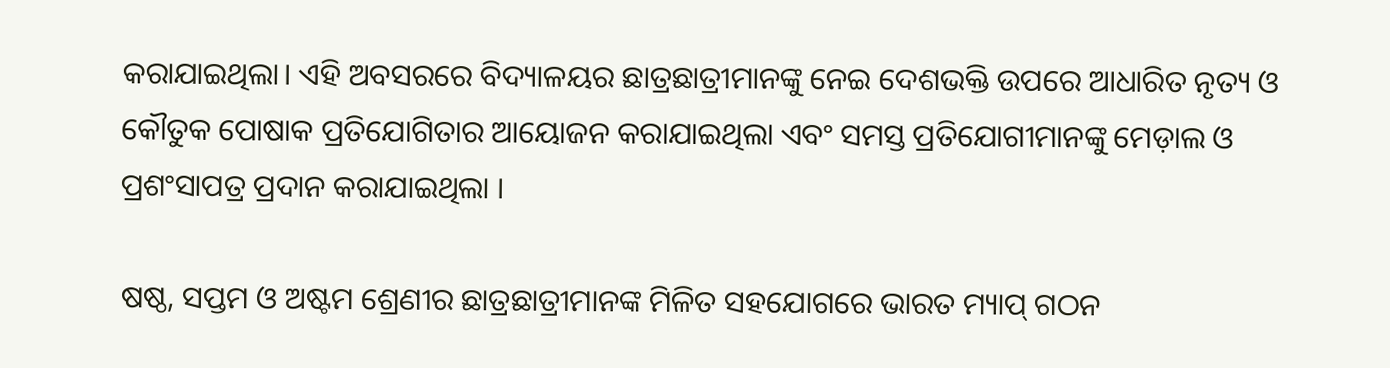କରାଯାଇଥିଲା। ଏହି ଅବସରରେ ବିଦ୍ୟାଳୟର ଛାତ୍ରଛାତ୍ରୀମାନଙ୍କୁ ନେଇ ଦେଶଭକ୍ତି ଉପରେ ଆଧାରିତ ନୃତ୍ୟ ଓ କୌତୁକ ପୋଷାକ ପ୍ରତିଯୋଗିତାର ଆୟୋଜନ କରାଯାଇଥିଲା ଏବଂ ସମସ୍ତ ପ୍ରତିଯୋଗୀମାନଙ୍କୁ ମେଡ଼ାଲ ଓ ପ୍ରଶଂସାପତ୍ର ପ୍ରଦାନ କରାଯାଇଥିଲା ।

ଷଷ୍ଠ, ସପ୍ତମ ଓ ଅଷ୍ଟମ ଶ୍ରେଣୀର ଛାତ୍ରଛାତ୍ରୀମାନଙ୍କ ମିଳିତ ସହଯୋଗରେ ଭାରତ ମ୍ୟାପ୍ ଗଠନ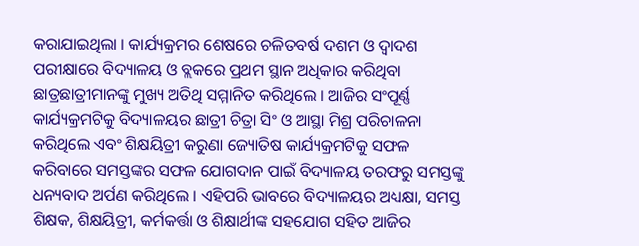କରାଯାଇଥିଲା । କାର୍ଯ୍ୟକ୍ରମର ଶେଷରେ ଚଳିତବର୍ଷ ଦଶମ ଓ ଦ୍ଵାଦଶ ପରୀକ୍ଷାରେ ବିଦ୍ୟାଳୟ ଓ ବ୍ଲକରେ ପ୍ରଥମ ସ୍ଥାନ ଅଧିକାର କରିଥିବା ଛାତ୍ରଛାତ୍ରୀମାନଙ୍କୁ ମୁଖ୍ୟ ଅତିଥି ସମ୍ମାନିତ କରିଥିଲେ । ଆଜିର ସଂପୂର୍ଣ୍ଣ କାର୍ଯ୍ୟକ୍ରମଟିକୁ ବିଦ୍ୟାଳୟର ଛାତ୍ରୀ ଚିତ୍ରା ସିଂ ଓ ଆସ୍ଥା ମିଶ୍ର ପରିଚାଳନା କରିଥିଲେ ଏବଂ ଶିକ୍ଷୟିତ୍ରୀ କରୁଣା ଜ୍ୟୋତିଷ କାର୍ଯ୍ୟକ୍ରମଟିକୁ ସଫଳ କରିବାରେ ସମସ୍ତଙ୍କର ସଫଳ ଯୋଗଦାନ ପାଇଁ ବିଦ୍ୟାଳୟ ତରଫରୁ ସମସ୍ତଙ୍କୁ ଧନ୍ୟବାଦ ଅର୍ପଣ କରିଥିଲେ । ଏହିପରି ଭାବରେ ବିଦ୍ୟାଳୟର ଅଧ୍ୟକ୍ଷା, ସମସ୍ତ ଶିକ୍ଷକ, ଶିକ୍ଷୟିତ୍ରୀ, କର୍ମକର୍ତ୍ତା ଓ ଶିକ୍ଷାର୍ଥୀଙ୍କ ସହଯୋଗ ସହିତ ଆଜିର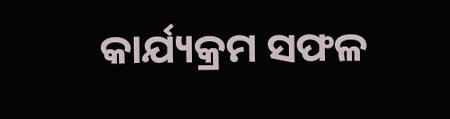କାର୍ଯ୍ୟକ୍ରମ ସଫଳ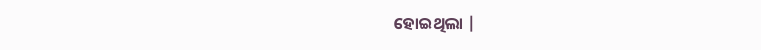ହୋଇଥିଲା |